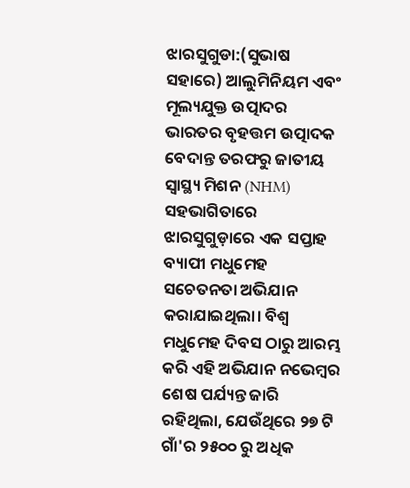ଝାରସୁଗୁଡା:(ସୁଭାଷ ସହାରେ) ଆଲୁମିନିୟମ ଏବଂ ମୂଲ୍ୟଯୁକ୍ତ ଉତ୍ପାଦର ଭାରତର ବୃହତ୍ତମ ଉତ୍ପାଦକ ବେଦାନ୍ତ ତରଫରୁ ଜାତୀୟ ସ୍ୱାସ୍ଥ୍ୟ ମିଶନ (NHM) ସହଭାଗିତାରେ ଝାରସୁଗୁଡ଼ାରେ ଏକ ସପ୍ତାହ ବ୍ୟାପୀ ମଧୁମେହ ସଚେତନତା ଅଭିଯାନ କରାଯାଇଥିଲା। ବିଶ୍ୱ ମଧୁମେହ ଦିବସ ଠାରୁ ଆରମ୍ଭ କରି ଏହି ଅଭିଯାନ ନଭେମ୍ବର ଶେଷ ପର୍ଯ୍ୟନ୍ତ ଜାରି ରହିଥିଲା, ଯେଉଁଥିରେ ୨୭ ଟି ଗାଁ'ର ୨୫୦୦ ରୁ ଅଧିକ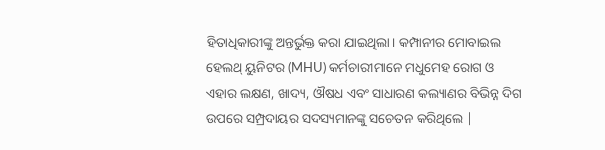ହିତାଧିକାରୀଙ୍କୁ ଅନ୍ତର୍ଭୁକ୍ତ କରା ଯାଇଥିଲା। କମ୍ପାନୀର ମୋବାଇଲ ହେଲଥ୍ ୟୁନିଟର (MHU) କର୍ମଚାରୀମାନେ ମଧୁମେହ ରୋଗ ଓ ଏହାର ଲକ୍ଷଣ, ଖାଦ୍ୟ, ଔଷଧ ଏବଂ ସାଧାରଣ କଲ୍ୟାଣର ବିଭିନ୍ନ ଦିଗ ଉପରେ ସମ୍ପ୍ରଦାୟର ସଦସ୍ୟମାନଙ୍କୁ ସଚେତନ କରିଥିଲେ |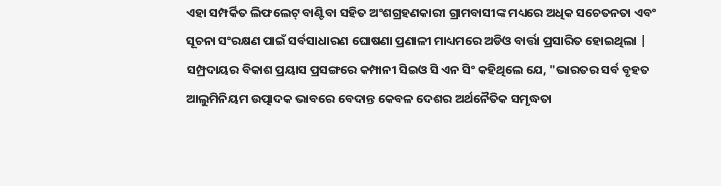ଏହା ସମ୍ପର୍କିତ ଲିଫଲେଟ୍ ବାଣ୍ଟିବା ସହିତ ଅଂଶଗ୍ରହଣକାରୀ ଗ୍ରାମବାସୀଙ୍କ ମଧ୍ୟରେ ଅଧିକ ସଚେତନତା ଏବଂ ସୂଚନା ସଂରକ୍ଷଣ ପାଇଁ ସର୍ବସାଧାରଣ ଘୋଷଣା ପ୍ରଣାଳୀ ମାଧ୍ୟମରେ ଅଡିଓ ବାର୍ତ୍ତା ପ୍ରସାରିତ ହୋଇଥିଲା |
ସମ୍ପ୍ରଦାୟର ବିକାଶ ପ୍ରୟାସ ପ୍ରସଙ୍ଗରେ କମ୍ପାନୀ ସିଇଓ ସି ଏନ ସିଂ କହିଥିଲେ ଯେ, "ଭାରତର ସର୍ବ ବୃହତ ଆଲୁମିନିୟମ ଉତ୍ପାଦକ ଭାବରେ ବେଦାନ୍ତ କେବଳ ଦେଶର ଅର୍ଥନୈତିକ ସମୃଦ୍ଧତା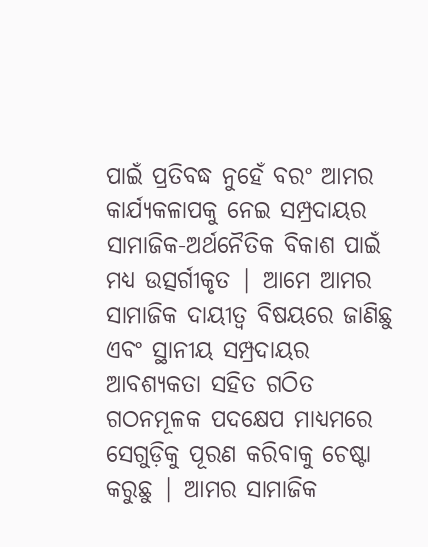ପାଇଁ ପ୍ରତିବଦ୍ଧ ନୁହେଁ ବରଂ ଆମର କାର୍ଯ୍ୟକଳାପକୁ ନେଇ ସମ୍ପ୍ରଦାୟର ସାମାଜିକ-ଅର୍ଥନୈତିକ ବିକାଶ ପାଇଁ ମଧ୍ୟ ଉତ୍ସର୍ଗୀକୃତ | ଆମେ ଆମର ସାମାଜିକ ଦାୟୀତ୍ୱ ବିଷୟରେ ଜାଣିଛୁ ଏବଂ ସ୍ଥାନୀୟ ସମ୍ପ୍ରଦାୟର ଆବଶ୍ୟକତା ସହିତ ଗଠିତ ଗଠନମୂଳକ ପଦକ୍ଷେପ ମାଧ୍ୟମରେ ସେଗୁଡ଼ିକୁ ପୂରଣ କରିବାକୁ ଚେଷ୍ଟା କରୁଛୁ | ଆମର ସାମାଜିକ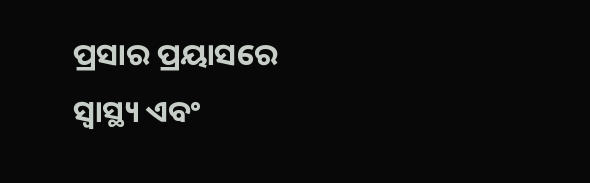ପ୍ରସାର ପ୍ରୟାସରେ ସ୍ୱାସ୍ଥ୍ୟ ଏବଂ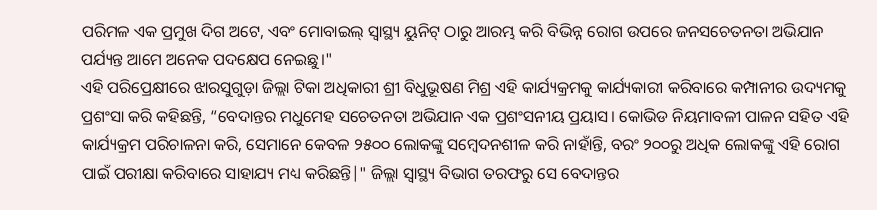ପରିମଳ ଏକ ପ୍ରମୁଖ ଦିଗ ଅଟେ, ଏବଂ ମୋବାଇଲ୍ ସ୍ୱାସ୍ଥ୍ୟ ୟୁନିଟ୍ ଠାରୁ ଆରମ୍ଭ କରି ବିଭିନ୍ନ ରୋଗ ଉପରେ ଜନସଚେତନତା ଅଭିଯାନ ପର୍ଯ୍ୟନ୍ତ ଆମେ ଅନେକ ପଦକ୍ଷେପ ନେଇଛୁ।"
ଏହି ପରିପ୍ରେକ୍ଷୀରେ ଝାରସୁଗୁଡ଼ା ଜିଲ୍ଲା ଟିକା ଅଧିକାରୀ ଶ୍ରୀ ବିଧୁଭୂଷଣ ମିଶ୍ର ଏହି କାର୍ଯ୍ୟକ୍ରମକୁ କାର୍ଯ୍ୟକାରୀ କରିବାରେ କମ୍ପାନୀର ଉଦ୍ୟମକୁ ପ୍ରଶଂସା କରି କହିଛନ୍ତି, “ବେଦାନ୍ତର ମଧୁମେହ ସଚେତନତା ଅଭିଯାନ ଏକ ପ୍ରଶଂସନୀୟ ପ୍ରୟାସ। କୋଭିଡ ନିୟମାବଳୀ ପାଳନ ସହିତ ଏହି କାର୍ଯ୍ୟକ୍ରମ ପରିଚାଳନା କରି, ସେମାନେ କେବଳ ୨୫୦୦ ଲୋକଙ୍କୁ ସମ୍ବେଦନଶୀଳ କରି ନାହାଁନ୍ତି, ବରଂ ୨୦୦ରୁ ଅଧିକ ଲୋକଙ୍କୁ ଏହି ରୋଗ ପାଇଁ ପରୀକ୍ଷା କରିବାରେ ସାହାଯ୍ୟ ମଧ୍ୟ କରିଛନ୍ତି|" ଜିଲ୍ଲା ସ୍ୱାସ୍ଥ୍ୟ ବିଭାଗ ତରଫରୁ ସେ ବେଦାନ୍ତର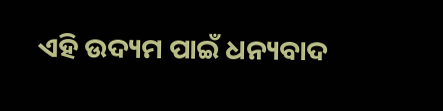ଏହି ଉଦ୍ୟମ ପାଇଁ ଧନ୍ୟବାଦ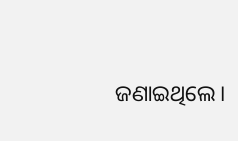ଜଣାଇଥିଲେ।